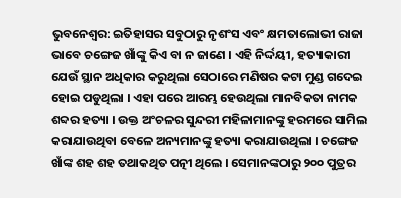ଭୁବନେଶ୍ୱର: ଇତିହାସର ସବୁଠାରୁ ନୃଶଂସ ଏବଂ କ୍ଷମତାଲୋଭୀ ରାଜା ଭାବେ ଚଙ୍ଗେଜ ଖାଁଙ୍କୁ କିଏ ବା ନ ଜାଣେ । ଏହି ନିର୍ଦ୍ଦୟୀ, ହତ୍ୟାକାରୀ ଯେଉଁ ସ୍ଥାନ ଅଧିକାର କରୁଥିଲା ସେଠାରେ ମଣିଷର କଟା ମୁଣ୍ଡ ଗଦେଇ ହୋଇ ପଡୁଥିଲା । ଏହା ପରେ ଆରମ୍ଭ ହେଉଥିଲା ମାନବିକତା ନାମକ ଶବ୍ଦର ହତ୍ୟା । ଉକ୍ତ ଅଂଚଳର ସୁନ୍ଦରୀ ମହିଳାମାନଙ୍କୁ ହରମରେ ସାମିଲ କରାଯାଉଥିବା ବେଳେ ଅନ୍ୟମାନଙ୍କୁ ହତ୍ୟା କରାଯାଉଥିଲା । ଚଙ୍ଗେଜ ଖାଁଙ୍କ ଶହ ଶହ ତଥାକଥିତ ପତ୍ନୀ ଥିଲେ । ସେମାନଙ୍କଠାରୁ ୨୦୦ ପୁତ୍ରର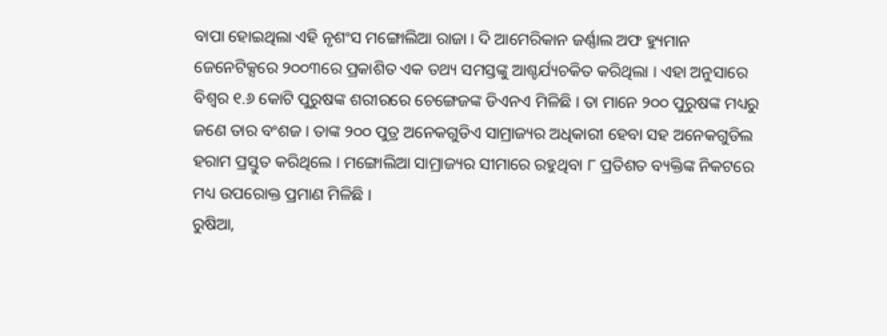ବାପା ହୋଇଥିଲା ଏହି ନୃଶଂସ ମଙ୍ଗୋଲିଆ ରାଜା । ଦି ଆମେରିକାନ ଜର୍ଣ୍ଣାଲ ଅଫ ହ୍ୟୁମାନ ଜେନେଟିକ୍ସରେ ୨୦୦୩ରେ ପ୍ରକାଶିତ ଏକ ତଥ୍ୟ ସମସ୍ତଙ୍କୁ ଆଶ୍ଚର୍ଯ୍ୟଚକିତ କରିଥିଲା । ଏହା ଅନୁସାରେ ବିଶ୍ୱର ୧.୬ କୋଟି ପୁରୁଷଙ୍କ ଶରୀରରେ ଚେଙ୍ଗେଜଙ୍କ ଡିଏନଏ ମିଳିଛି । ତା ମାନେ ୨୦୦ ପୁରୁଷଙ୍କ ମଧ୍ୟରୁ ଜଣେ ତାର ବଂଶଜ । ତାଙ୍କ ୨୦୦ ପୁତ୍ର ଅନେକଗୁଡିଏ ସାମ୍ରାଜ୍ୟର ଅଧିକାରୀ ହେବା ସହ ଅନେକଗୁଡିଲ ହରାମ ପ୍ରସ୍ତୁତ କରିଥିଲେ । ମଙ୍ଗୋଲିଆ ସାମ୍ରାଜ୍ୟର ସୀମାରେ ରହୁଥିବା ୮ ପ୍ରତିଶତ ବ୍ୟକ୍ତିଙ୍କ ନିକଟରେ ମଧ୍ୟ ଉପରୋକ୍ତ ପ୍ରମାଣ ମିଳିଛି ।
ରୁଷିଆ,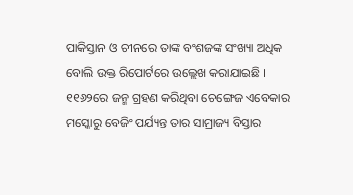ପାକିସ୍ତାନ ଓ ଚୀନରେ ତାଙ୍କ ବଂଶଜଙ୍କ ସଂଖ୍ୟା ଅଧିକ ବୋଲି ଉକ୍ତ ରିପୋର୍ଟରେ ଉଲ୍ଲେଖ କରାଯାଇଛି । ୧୧୬୨ରେ ଜନ୍ମ ଗ୍ରହଣ କରିଥିବା ଚେଙ୍ଗେଜ ଏବେକାର ମସ୍କୋରୁ ବେଜିଂ ପର୍ଯ୍ୟନ୍ତ ତାର ସାମ୍ରାଜ୍ୟ ବିସ୍ତାର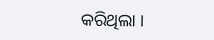କରିଥିଲା ।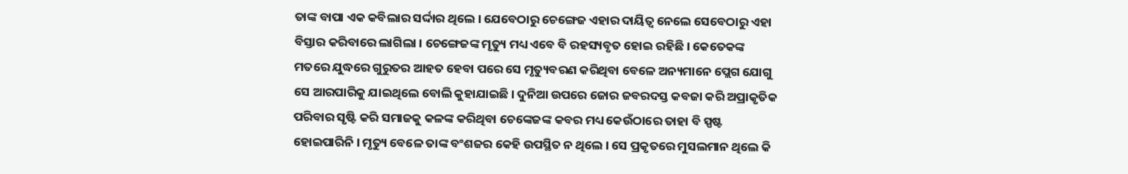ତାଙ୍କ ବାପା ଏକ କବିଲାର ସର୍ଦ୍ଦାର ଥିଲେ । ଯେବେଠାରୁ ଚେଙ୍ଗେଜ ଏହାର ଦାୟିତ୍ୱ ନେଲେ ସେବେଠାରୁ ଏହା ବିସ୍ତାର କରିବାରେ ଲାଗିଲା । ଚେଙ୍ଗେଜଙ୍କ ମୃତ୍ୟୁ ମଧ୍ୟ ଏବେ ବି ରହସ୍ୟବୃତ ହୋଇ ରହିଛି । କେତେକଙ୍କ ମତରେ ଯୁଦ୍ଧରେ ଗୁରୁତର ଆହତ ହେବା ପରେ ସେ ମୃତ୍ୟୁବରଣ କରିଥିବା ବେଳେ ଅନ୍ୟମାନେ ପ୍ଲେଗ ଯୋଗୁ ସେ ଆରପାରିକୁ ଯାଇଥିଲେ ବୋଲି କୁହାଯାଇଛି । ଦୁନିଆ ଉପରେ ଜୋର ଜବରଦସ୍ତ କବଜା କରି ଅପ୍ରାକୃତିକ ପରିବାର ସୃଷ୍ଟି କରି ସମାଜକୁ କଳଙ୍କ କରିଥିବା ଚେଙ୍କେଜଙ୍କ କବର ମଧ୍ୟ କେଉଁଠାରେ ତାହା ବି ସ୍ପଷ୍ଟ ହୋଇପାରିନି । ମୃତ୍ୟୁ ବେଳେ ତାଙ୍କ ବଂଶଜର କେହି ଉପସ୍ଥିତ ନ ଥିଲେ । ସେ ପ୍ରକୃତରେ ମୁସଲମାନ ଥିଲେ କି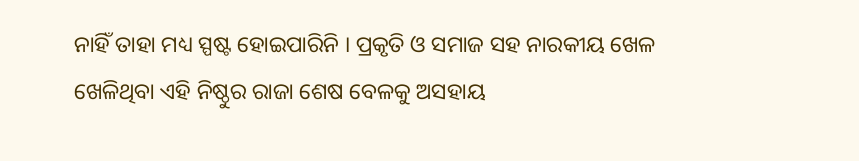ନାହିଁ ତାହା ମଧ୍ୟ ସ୍ପଷ୍ଟ ହୋଇପାରିନି । ପ୍ରକୃତି ଓ ସମାଜ ସହ ନାରକୀୟ ଖେଳ ଖେଳିଥିବା ଏହି ନିଷ୍ଠୁର ରାଜା ଶେଷ ବେଳକୁ ଅସହାୟ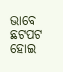ଭାବେ ଛଟପଟ ହୋଇ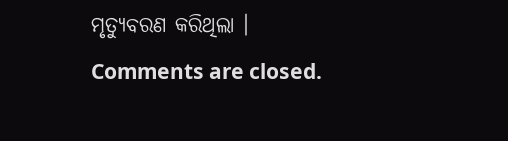ମୃତ୍ୟୁବରଣ କରିଥିଲା ।
Comments are closed.